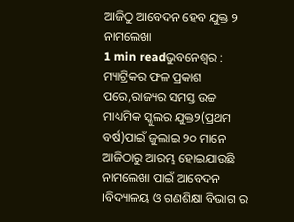ଆଜିଠୁ ଆବେଦନ ହେବ ଯୁକ୍ତ ୨ ନାମଲେଖା
1 min readଭୁବନେଶ୍ୱର : ମ୍ୟାଟ୍ରିକର ଫଳ ପ୍ରକାଶ ପରେ,ରାଜ୍ୟର ସମସ୍ତ ଉଚ୍ଚ ମାଧ୍ୟମିକ ସ୍କୁଲର ଯୁକ୍ତ୨(ପ୍ରଥମ ବର୍ଷ)ପାଇଁ ଜୁଲାଇ ୨୦ ମାନେ ଆଜିଠାରୁ ଆରମ୍ଭ ହୋଇଯାଉଛି ନାମଲେଖା ପାଇଁ ଆବେଦନ ।ବିଦ୍ୟାଳୟ ଓ ଗଣଶିକ୍ଷା ବିଭାଗ ର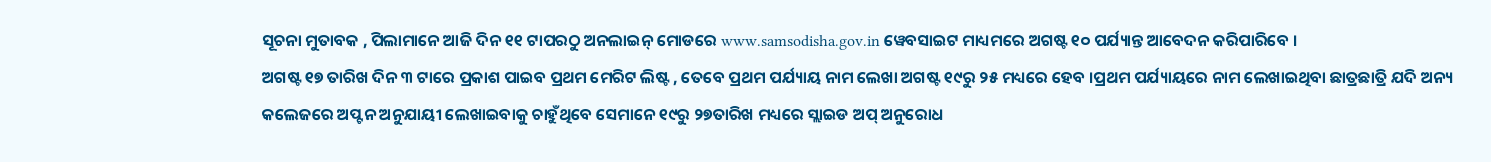ସୂଚନା ମୁତାବକ , ପିଲାମାନେ ଆଜି ଦିନ ୧୧ ଟାପରଠୁ ଅନଲାଇନ୍ ମୋଡରେ www.samsodisha.gov.in ୱେବସାଇଟ ମାଧ୍ୟମରେ ଅଗଷ୍ଟ ୧୦ ପର୍ଯ୍ୟାନ୍ତ ଆବେଦନ କରିପାରିବେ ।
ଅଗଷ୍ଟ ୧୭ ତାରିଖ ଦିନ ୩ ଟାରେ ପ୍ରକାଶ ପାଇବ ପ୍ରଥମ ମେରିଟ ଲିଷ୍ଟ , ତେବେ ପ୍ରଥମ ପର୍ଯ୍ୟାୟ ନାମ ଲେଖା ଅଗଷ୍ଟ ୧୯ରୁ ୨୫ ମଧ୍ୟରେ ହେବ ।ପ୍ରଥମ ପର୍ଯ୍ୟାୟରେ ନାମ ଲେଖାଇଥିବା ଛାତ୍ରଛାତ୍ରି ଯଦି ଅନ୍ୟ କଲେଜରେ ଅପ୍ଟନ ଅନୁଯାୟୀ ଲେଖାଇବାକୁ ଚାହୁଁଥିବେ ସେମାନେ ୧୯ରୁ ୨୭ତାରିଖ ମଧ୍ୟରେ ସ୍ଲାଇଡ ଅପ୍ ଅନୁରୋଧ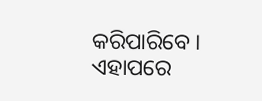କରିପାରିବେ ।
ଏହାପରେ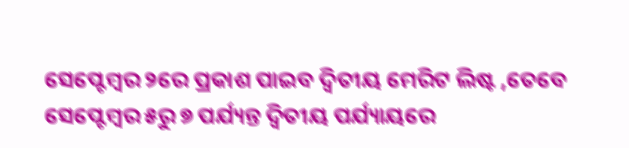ସେପ୍ଟେମ୍ବର ୨ରେ ପ୍ରକାଶ ପାଇବ ଦ୍ୱିତୀୟ ମେରିଟ ଲିଷ୍ଟ ,ତେବେ ସେପ୍ଟେମ୍ବର ୫ରୁ ୭ ପର୍ଯ୍ୟନ୍ତ ଦ୍ୱିତୀୟ ପର୍ଯ୍ୟାୟରେ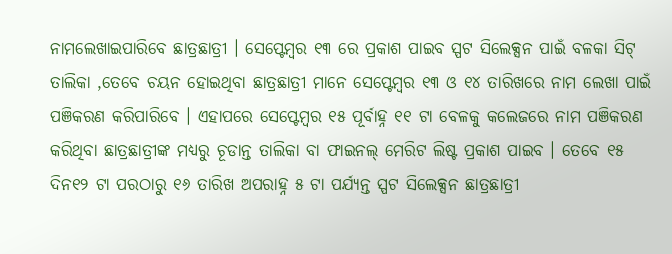ନାମଲେଖାଇପାରିବେ ଛାତ୍ରଛାତ୍ରୀ । ସେପ୍ଟେମ୍ବର ୧୩ ରେ ପ୍ରକାଶ ପାଇବ ସ୍ପଟ ସିଲେକ୍ସନ ପାଇଁ ବଳକା ସିଟ୍ ତାଲିକା ,ତେବେ ଚୟନ ହୋଇଥିବା ଛାତ୍ରଛାତ୍ରୀ ମାନେ ସେପ୍ଟେମ୍ବର ୧୩ ଓ ୧୪ ତାରିଖରେ ନାମ ଲେଖା ପାଇଁ ପଞିକରଣ କରିପାରିବେ । ଏହାପରେ ସେପ୍ଟେମ୍ବର ୧୫ ପୂର୍ବାହ୍ନ ୧୧ ଟା ବେଳକୁ କଲେଜରେ ନାମ ପଞିକରଣ କରିଥିବା ଛାତ୍ରଛାତ୍ରୀଙ୍କ ମଧ୍ୟରୁ ଚୂଡାନ୍ତ ତାଲିକା ବା ଫାଇନଲ୍ ମେରିଟ ଲିଷ୍ଟ ପ୍ରକାଶ ପାଇବ । ତେବେ ୧୫ ଦିନ୧୨ ଟା ପରଠାରୁ ୧୬ ତାରିଖ ଅପରାହ୍ନ ୫ ଟା ପର୍ଯ୍ୟନ୍ତ ସ୍ପଟ ସିଲେକ୍ସନ ଛାତ୍ରଛାତ୍ରୀ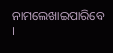ନାମଲେଖାଇପାରିବେ ।